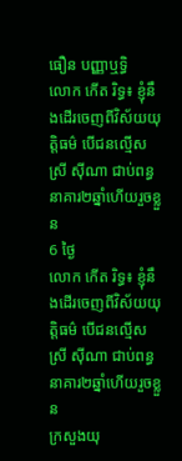ធឿន បញ្ញាឬទិ្ធ
លោក កើត រិទ្ធ៖ ខ្ញុំនឹងដើរចេញពីវិស័យយុត្តិធម៌ បើជនល្មើស ស្រី ស៊ីណា ជាប់ពន្ធនាគារ២ឆ្នាំហើយរួចខ្លួន
6 ថ្ងៃ
លោក កើត រិទ្ធ៖ ខ្ញុំនឹងដើរចេញពីវិស័យយុត្តិធម៌ បើជនល្មើស ស្រី ស៊ីណា ជាប់ពន្ធនាគារ២ឆ្នាំហើយរួចខ្លួន
ក្រសួងយុ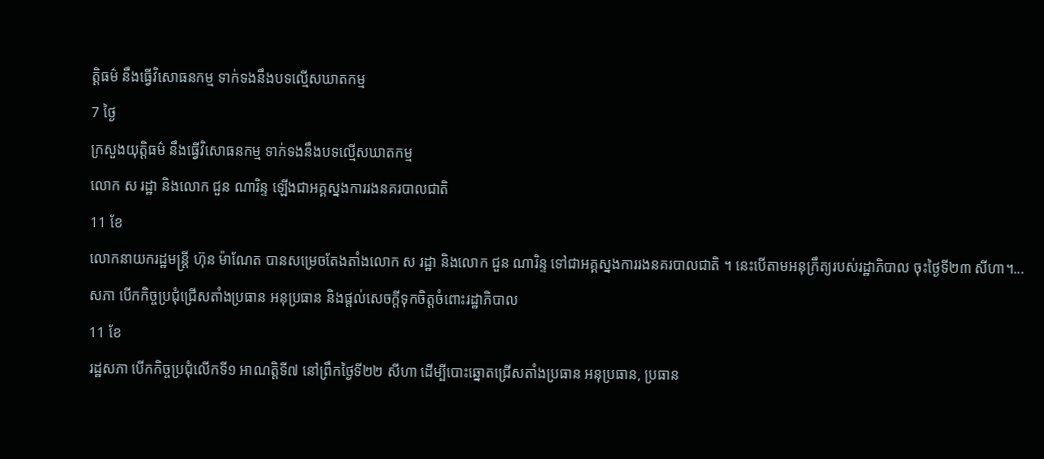ត្តិធម៌ នឹងធ្វើវិសោធនកម្ម ទាក់ទងនឹងបទល្មើសឃាតកម្ម
7 ថ្ងៃ
ក្រសួងយុត្តិធម៌ នឹងធ្វើវិសោធនកម្ម ទាក់ទងនឹងបទល្មើសឃាតកម្ម
លោក ស រដ្ឋា និងលោក ជួន ណារិន្ទ ឡើងជាអគ្គស្នងការរងនគរបាលជាតិ
11 ខែ
លោកនាយករដ្ឋមន្ត្រី ហ៊ុន ម៉ាណែត បានសម្រេចតែងតាំងលោក ស រដ្ឋា និងលោក ជួន ណារិន្ទ ទៅជាអគ្គស្នងការរងនគរបាលជាតិ ។ នេះបើតាមអនុក្រឹត្យរបស់រដ្ឋាភិបាល ចុះថ្ងៃទី២៣ សីហា។...
សភា បើកកិច្ចប្រជុំជ្រើសតាំងប្រធាន អនុប្រធាន និងផ្ដល់សេចក្តីទុកចិត្តចំពោះរដ្ឋាភិបាល
11 ខែ
រដ្ឋសភា បើកកិច្ចប្រជុំលើកទី១ អាណត្តិទី៧ នៅព្រឹកថ្ងៃទី២២ សីហា ដើម្បីបោះឆ្នោតជ្រើសតាំងប្រធាន អនុប្រធាន, ប្រធាន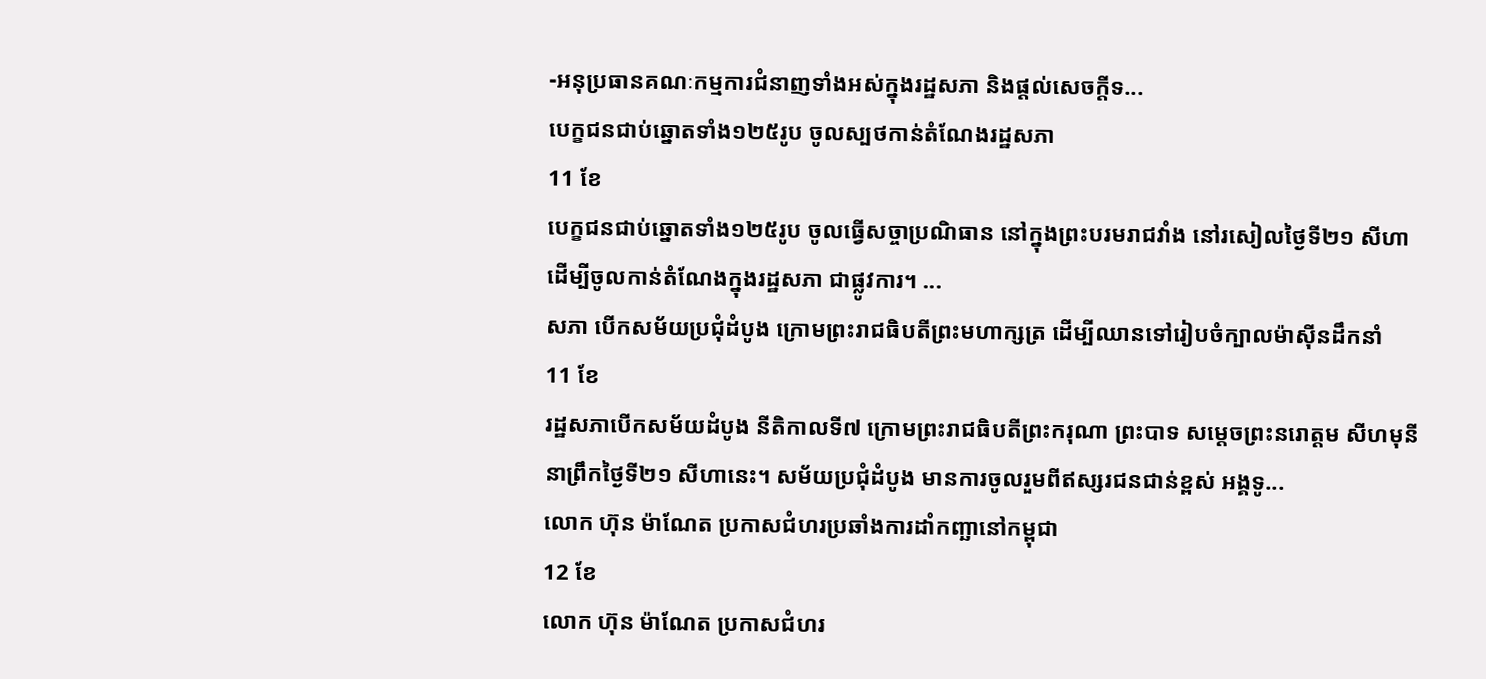-អនុប្រធានគណៈកម្មការជំនាញទាំងអស់ក្នុងរដ្ឋសភា និងផ្ដល់សេចក្តីទ...
បេក្ខជនជាប់ឆ្នោតទាំង១២៥រូប ចូលស្បថកាន់តំណែងរដ្ឋសភា
11 ខែ
បេក្ខជនជាប់ឆ្នោតទាំង១២៥រូប ចូលធ្វើសច្ចាប្រណិធាន នៅក្នុងព្រះបរមរាជវាំង នៅរសៀលថ្ងៃទី២១ សីហា ដើម្បីចូលកាន់តំណែងក្នុងរដ្ឋសភា ជាផ្លូវការ។ ...
សភា បើកសម័យប្រជុំដំបូង ក្រោមព្រះរាជធិបតីព្រះមហាក្សត្រ ដើម្បីឈានទៅរៀបចំក្បាលម៉ាស៊ីនដឹកនាំ
11 ខែ
រដ្ឋសភាបើកសម័យដំបូង នីតិកាលទី៧ ក្រោមព្រះរាជធិបតីព្រះករុណា ព្រះបាទ សម្ដេចព្រះនរោត្តម សីហមុនី នាព្រឹកថ្ងៃទី២១ សីហានេះ។ សម័យប្រជុំដំបូង មានការចូលរួមពីឥស្សរជនជាន់ខ្ពស់ អង្គទូ...
លោក ហ៊ុន ម៉ាណែត ប្រកាសជំហរប្រឆាំងការដាំកញ្ឆានៅកម្ពុជា
12 ខែ
លោក ហ៊ុន ម៉ាណែត ប្រកាសជំហរ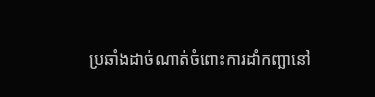ប្រឆាំងដាច់ណាត់ចំពោះការដាំកញ្ឆានៅ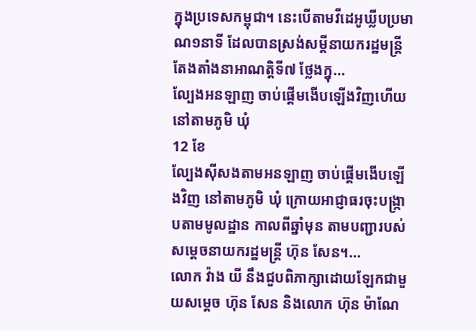ក្នុងប្រទេសកម្ពុជា។ នេះបើតាមវីដេអូឃ្លីបប្រមាណ១នាទី ដែលបានស្រង់សម្តីនាយករដ្ឋមន្រ្តីតែងតាំងនាអាណត្តិទី៧ ថ្លែងក្នុ...
ល្បែងអនឡាញ ចាប់ផ្ដើមងើបឡើងវិញហើយ នៅតាមភូមិ ឃុំ
12 ខែ
ល្បែងស៊ីសងតាមអនឡាញ ចាប់ផ្ដើមងើបឡើងវិញ នៅតាមភូមិ ឃុំ ក្រោយអាជ្ញាធរចុះបង្ក្រាបតាមមូលដ្ឋាន កាលពីឆ្នាំមុន តាមបញ្ជារបស់សម្ដេចនាយករដ្ឋមន្ត្រី ហ៊ុន សែន។...
លោក វ៉ាង យី នឹងជួបពិភាក្សាដោយឡែកជាមួយសម្ដេច ហ៊ុន សែន និងលោក ហ៊ុន ម៉ាណែ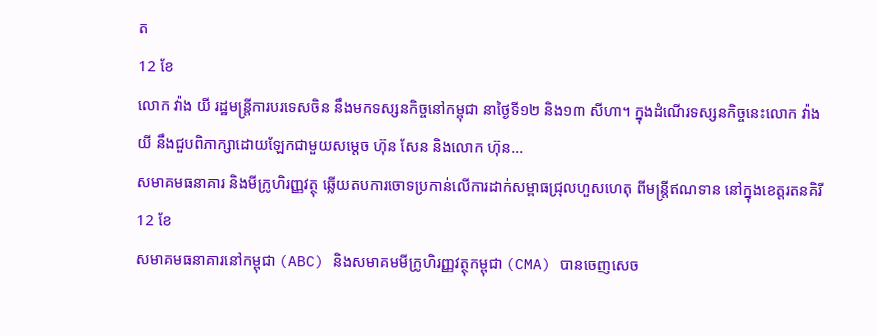ត
12 ខែ
លោក វ៉ាង យី រដ្ឋមន្រ្តីការបរទេសចិន នឹងមកទស្សនកិច្ចនៅកម្ពុជា នាថ្ងៃទី១២ និង១៣ សីហា។ ក្នុងដំណើរទស្សនកិច្ចនេះលោក វ៉ាង យី នឹងជួបពិភាក្សាដោយឡែកជាមួយសម្ដេច ហ៊ុន សែន និងលោក ហ៊ុន...
សមាគមធនាគារ និងមីក្រូហិរញ្ញវត្ថុ ឆ្លើយតបការចោទប្រកាន់លើការដាក់សម្ពាធជ្រុលហួសហេតុ ពីមន្រ្តីឥណទាន នៅក្នុងខេត្តរតនគិរី
12 ខែ
សមាគមធនាគារនៅកម្ពុជា (ABC) និងសមាគមមីក្រូហិរញ្ញវត្ថុកម្ពុជា (CMA) បានចេញសេច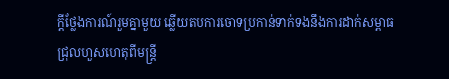ក្តីថ្លែងការណ៍រួមគ្នាមួយ ឆ្លើយតបការចោទប្រកាន់ទាក់ទងនឹងការដាក់សម្ពាធជ្រុលហួសហេតុពីមន្រ្តី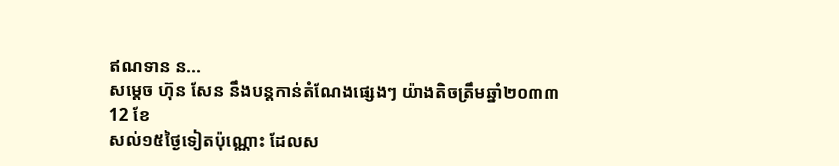ឥណទាន ន...
សម្ដេច ហ៊ុន សែន នឹងបន្តកាន់តំណែងផ្សេងៗ យ៉ាងតិចត្រឹមឆ្នាំ២០៣៣
12 ខែ
សល់១៥ថ្ងៃទៀតប៉ុណ្ណោះ ដែលស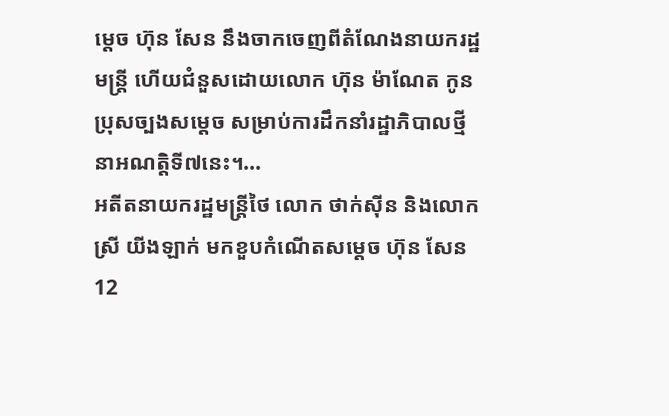ម្ដេច ហ៊ុន សែន នឹងចាកចេញពីតំណែងនាយករដ្ឋមន្រ្តី ហើយជំនួសដោយលោក ហ៊ុន ម៉ាណែត កូនប្រុសច្បងសម្ដេច សម្រាប់ការដឹកនាំរដ្ឋាភិបាលថ្មី នាអណត្តិទី៧នេះ។...
អតីតនាយករដ្ឋមន្ត្រីថៃ លោក ថាក់ស៊ីន និងលោកស្រី យីងឡាក់ មកខួបកំណើតសម្ដេច ហ៊ុន សែន
12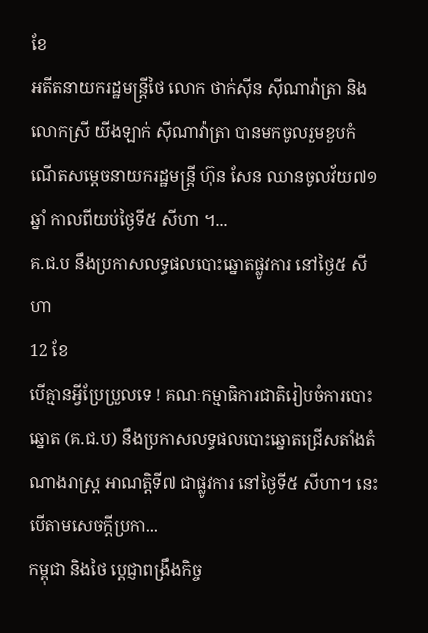ខែ
អតីតនាយករដ្ឋមន្រ្តីថៃ លោក ថាក់ស៊ីន ស៊ីណាវ៉ាត្រា និងលោកស្រី យីងឡាក់ ស៊ីណាវ៉ាត្រា បានមកចូលរួមខួបកំណើតសម្ដេចនាយករដ្ឋមន្រ្តី ហ៊ុន សែន ឈានចូលវ័យ៧១ឆ្នាំ កាលពីយប់ថ្ងៃទី៥ សីហា ។...
គ.ជ.ប នឹងប្រកាសលទ្ធផលបោះឆ្នោតផ្លូវការ នៅថ្ងៃ៥ សីហា
12 ខែ
បើគ្មានអ្វីប្រែប្រួលទេ ! គណៈកម្មាធិការជាតិរៀបចំការបោះឆ្នោត (គ.ជ.ប) នឹងប្រកាសលទ្ធផលបោះឆ្នោតជ្រើសតាំងតំណាងរាស្ត្រ អាណត្តិទី៧ ជាផ្លូវការ នៅថ្ងៃទី៥ សីហា។ នេះបើតាមសេចក្តីប្រកា...
កម្ពុជា និងថៃ ប្ដេជ្ញាពង្រឹងកិច្ច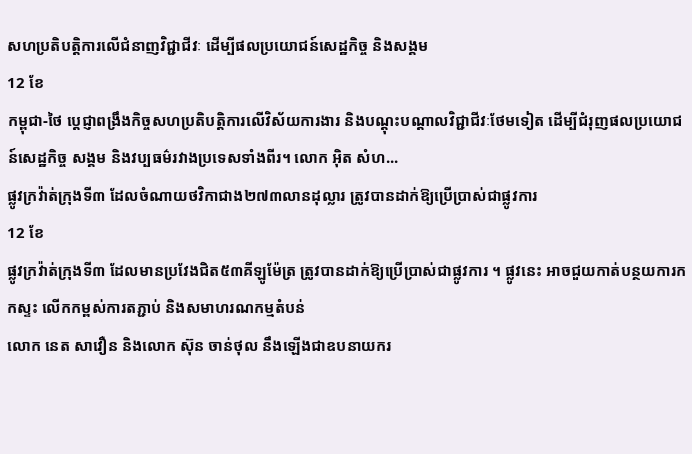សហប្រតិបត្តិការលើជំនាញវិជ្ជាជីវៈ ដើម្បីផលប្រយោជន៍សេដ្ឋកិច្ច និងសង្គម
12 ខែ
កម្ពុជា-ថៃ ប្ដេជ្ញាពង្រឹងកិច្ចសហប្រតិបត្តិការលើវិស័យការងារ និងបណ្ដុះបណ្ដាលវិជ្ជាជីវៈថែមទៀត ដើម្បីជំរុញផលប្រយោជន៍សេដ្ឋកិច្ច សង្គម និងវប្បធម៌រវាងប្រទេសទាំងពីរ។ លោក អ៊ិត សំហ...
ផ្លូវក្រវ៉ាត់ក្រុងទី៣ ដែលចំណាយថវិកាជាង២៧៣លានដុល្លារ ត្រូវបានដាក់ឱ្យប្រើប្រាស់ជាផ្លូវការ
12 ខែ
ផ្លូវក្រវ៉ាត់ក្រុងទី៣ ដែលមានប្រវែងជិត៥៣គីឡូម៉ែត្រ ត្រូវបានដាក់ឱ្យប្រើប្រាស់ជាផ្លូវការ ។ ផ្លូវនេះ អាចជួយកាត់បន្ថយការកកស្ទះ លើកកម្ពស់ការតភ្ជាប់ និងសមាហរណកម្មតំបន់
លោក នេត សាវឿន និងលោក ស៊ុន ចាន់ថុល នឹងឡើងជាឧបនាយករ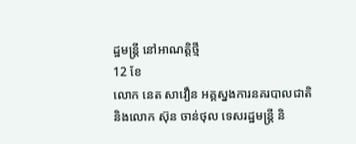ដ្ឋមន្រ្តី នៅអាណត្តិថ្មី
12 ខែ
លោក នេត សាវឿន អគ្គស្នងការនគរបាលជាតិ និងលោក ស៊ុន ចាន់ថុល ទេសរដ្ឋមន្រ្តី និ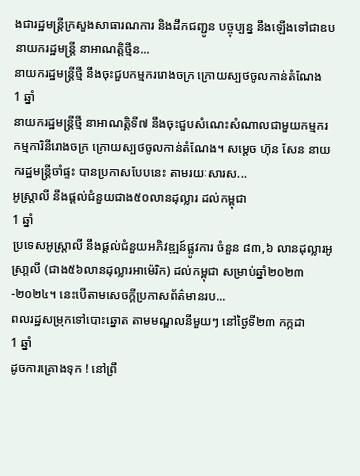ងជារដ្ឋមន្រ្តីក្រសួងសាធារណការ និងដឹកជញ្ជូន បច្ចុប្បន្ន នឹងឡើងទៅជាឧបនាយករដ្ឋមន្រ្តី នាអាណត្តិថ្មីន...
នាយករដ្ឋមន្រ្តីថ្មី នឹងចុះជួបកម្មកររោងចក្រ ក្រោយស្បថចូលកាន់តំណែង
1 ឆ្នាំ
នាយករដ្ឋមន្ត្រីថ្មី នាអាណត្តិទី៧ នឹងចុះជួបសំណេះសំណាលជាមួយកម្មករ កម្មការិនីរោងចក្រ ក្រោយស្បថចូលកាន់តំណែង។ សម្ដេច ហ៊ុន សែន នាយករដ្ឋមន្រ្តីចាំផ្ទះ បានប្រកាសបែបនេះ តាមរយៈសារស...
អូស្រ្តាលី នឹងផ្ដល់ជំនួយជាង៥០លានដុល្លារ ដល់កម្ពុជា
1 ឆ្នាំ
ប្រទេសអូស្រ្តាលី នឹងផ្តល់ជំនួយអភិវឌ្ឍន៍ផ្លូវការ ចំនួន ៨៣,៦ លានដុល្លារអូស្រា្តលី (ជាង៥៦លានដុល្លារអាម៉េរិក) ដល់កម្ពុជា សម្រាប់ឆ្នាំ២០២៣-២០២៤។ នេះបើតាមសេចក្តីប្រកាសព័ត៌មានរប...
ពលរដ្ឋសម្រុកទៅបោះឆ្នោត តាមមណ្ឌលនីមួយៗ នៅថ្ងៃទី២៣ កក្កដា
1 ឆ្នាំ
ដូចការគ្រោងទុក ! នៅព្រឹ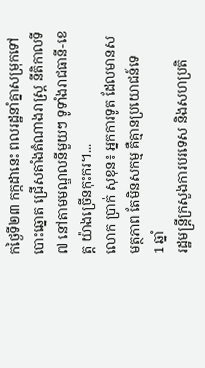កថ្ងៃទី២៣ កក្កដានេះ ពលរដ្ឋនាំគ្នាសម្រុកទៅបោះឆ្នោត ជ្រើសតាំងតំណាងរាស្រ្ត នីតិកាលទី៧ នៅតាមមណ្ឌលនីមួយៗ ទូទាំងរាជធានី-ខេត្ត យ៉ាងច្រើនកុះករ។...
លោក ប្រាក់ សុខុន៖ អ្នកការទូត ដែលមានសមត្ថភាព តែមិនសកម្ម គឺគ្មានប្រយោជន៍ទេ
1 ឆ្នាំ
រដ្ឋមន្រ្តីក្រសួងការបរទេស និងសហប្រតិ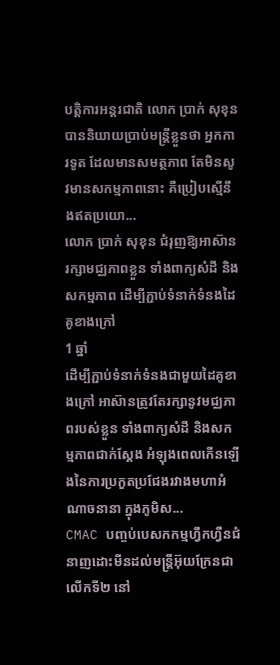បត្តិការអន្តរជាតិ លោក ប្រាក់ សុខុន បាននិយាយប្រាប់មន្ត្រីខ្លួនថា អ្នកការទូត ដែលមានសមត្ថភាព តែមិនសូវមានសកម្មភាពនោះ គឺប្រៀបស្មើនឹងឥតប្រយោ...
លោក ប្រាក់ សុខុន ជំរុញឱ្យអាស៊ានរក្សាមជ្ឈភាពខ្លួន ទាំងពាក្យសំដី និងសកម្មភាព ដើម្បីភ្ជាប់ទំនាក់ទំនងដៃគូខាងក្រៅ
1 ឆ្នាំ
ដើម្បីភ្ជាប់ទំនាក់ទំនងជាមួយដៃគូខាងក្រៅ អាស៊ានត្រូវតែរក្សានូវមជ្ឈភាពរបស់ខ្លួន ទាំងពាក្យសំដី និងសកម្មភាពជាក់ស្ដែង អំឡុងពេលកើនឡើងនៃការប្រកួតប្រជែងរវាងមហាអំណាចនានា ក្នុងភូមិស...
CMAC បញ្ចប់បេសកកម្មហ្វឹកហ្វឺនជំនាញដោះមីនដល់មន្ត្រីអ៊ុយក្រែនជាលើកទី២ នៅ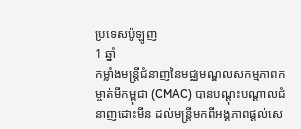ប្រទេសប៉ូឡូញ
1 ឆ្នាំ
កម្លាំងមន្ត្រីជំនាញនៃមជ្ឈមណ្ឌលសកម្មភាពកម្ចាត់មីកម្ពុជា (CMAC) បានបណ្ដុះបណ្ដាលជំនាញដោះមីន ដល់មន្ត្រីមកពីអង្គភាពផ្តល់សេ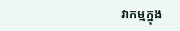វាកម្មក្នុង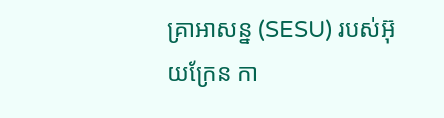គ្រាអាសន្ន (SESU) របស់អ៊ុយក្រែន កា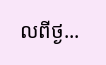លពីថ្ង...